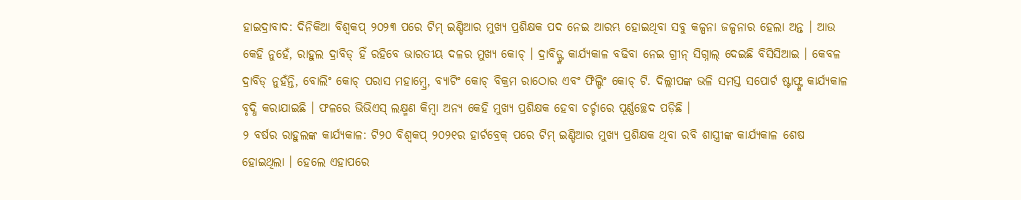ହାଇଦ୍ରାବାଦ: ଦିନିକିଆ ବିଶ୍ବକପ୍ ୨୦୨୩ ପରେ ଟିମ୍ ଇଣ୍ଡିଆର ମୁଖ୍ୟ ପ୍ରଶିକ୍ଷକ ପଦ ନେଇ ଆରମ୍ଭ ହୋଇଥିବା ସବୁ କଳ୍ପନା ଜଳ୍ପନାର ହେଲା ଅନ୍ତ । ଆଉ କେହି ନୁହେଁ, ରାହୁଲ ଦ୍ରାବିଡ୍ ହିଁ ରହିବେ ଭାରତୀୟ ଦଳର ମୁଖ୍ୟ କୋଚ୍ । ଦ୍ରାବିଡ୍ଙ୍କ କାର୍ଯ୍ୟକାଳ ବଢିବା ନେଇ ଗ୍ରୀନ୍ ସିଗ୍ନାଲ୍ ଦେଇଛି ବିସିସିଆଇ । କେବଳ ଦ୍ରାବିଡ୍ ନୁହଁନ୍ତି, ବୋଲିଂ କୋଚ୍ ପରାସ ମହାମ୍ବ୍ରେ, ବ୍ୟାଟିଂ କୋଚ୍ ବିକ୍ରମ ରାଠୋର ଏବଂ ଫିଲ୍ଡିଂ କୋଚ୍ ଟି. ଦିଲ୍ଲୀପଙ୍କ ଭଳି ସମସ୍ତ ସପୋର୍ଟ ଷ୍ଟାଫ୍ଙ୍କ କାର୍ଯ୍ୟକାଳ ବୃଦ୍ଧି କରାଯାଇଛି । ଫଳରେ ଭିଭିଏସ୍ ଲକ୍ଷ୍ମଣ କିମ୍ବା ଅନ୍ୟ କେହି ମୁଖ୍ୟ ପ୍ରଶିକ୍ଷକ ହେବା ଚର୍ଚ୍ଚାରେ ପୂର୍ଣ୍ଣଚ୍ଛେଦ ପଡ଼ିଛି ।
୨ ବର୍ଷର ରାହୁଲଙ୍କ କାର୍ଯ୍ୟକାଳ: ଟି୨୦ ବିଶ୍ବକପ୍ ୨୦୨୧ର ହାର୍ଟବ୍ରେକ୍ ପରେ ଟିମ୍ ଇଣ୍ଡିଆର ମୁଖ୍ୟ ପ୍ରଶିକ୍ଷକ ଥିବା ରବି ଶାସ୍ତ୍ରୀଙ୍କ କାର୍ଯ୍ୟକାଳ ଶେଷ ହୋଇଥିଲା । ହେଲେ ଏହାପରେ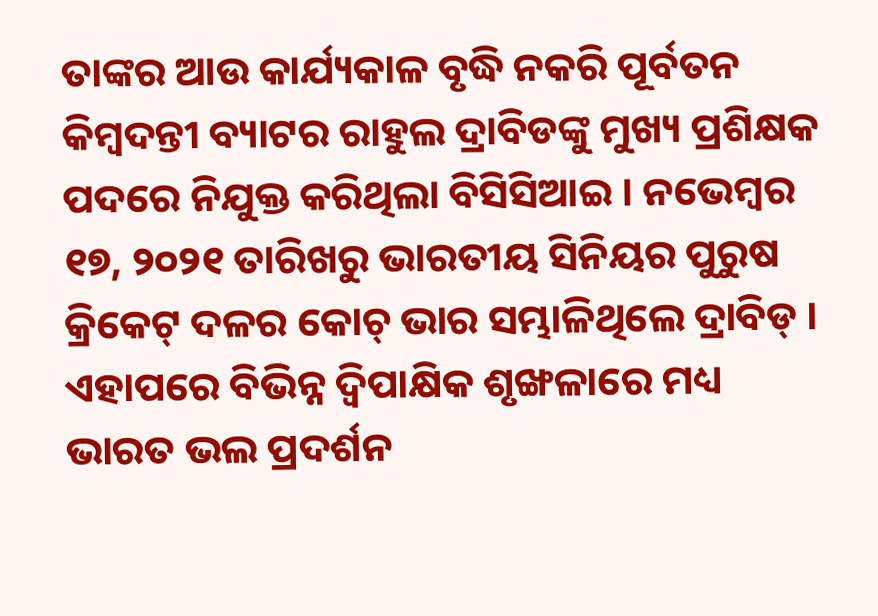ତାଙ୍କର ଆଉ କାର୍ଯ୍ୟକାଳ ବୃଦ୍ଧି ନକରି ପୂର୍ବତନ କିମ୍ବଦନ୍ତୀ ବ୍ୟାଟର ରାହୁଲ ଦ୍ରାବିଡଙ୍କୁ ମୁଖ୍ୟ ପ୍ରଶିକ୍ଷକ ପଦରେ ନିଯୁକ୍ତ କରିଥିଲା ବିସିସିଆଇ । ନଭେମ୍ବର ୧୭, ୨୦୨୧ ତାରିଖରୁ ଭାରତୀୟ ସିନିୟର ପୁରୁଷ କ୍ରିକେଟ୍ ଦଳର କୋଚ୍ ଭାର ସମ୍ଭାଳିଥିଲେ ଦ୍ରାବିଡ୍ । ଏହାପରେ ବିଭିନ୍ନ ଦ୍ବିପାକ୍ଷିକ ଶୃଙ୍ଖଳାରେ ମଧ୍ୟ ଭାରତ ଭଲ ପ୍ରଦର୍ଶନ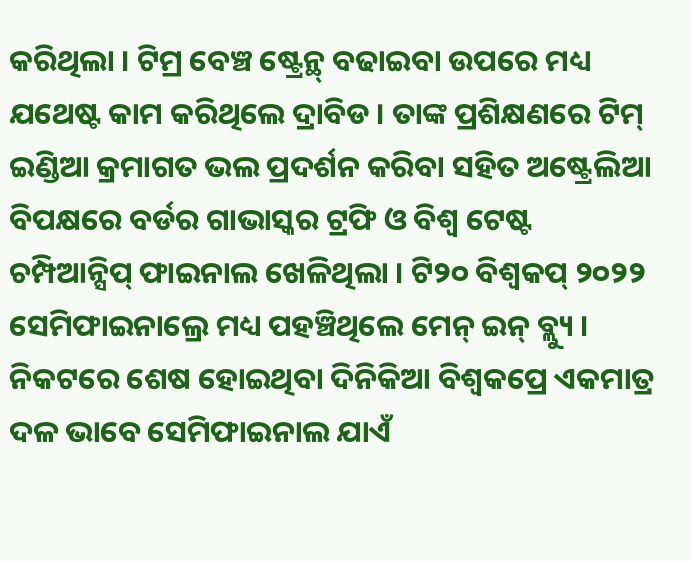କରିଥିଲା । ଟିମ୍ର ବେଞ୍ଚ ଷ୍ଟ୍ରେନ୍ଥ୍ ବଢାଇବା ଉପରେ ମଧ୍ୟ ଯଥେଷ୍ଟ କାମ କରିଥିଲେ ଦ୍ରାବିଡ । ତାଙ୍କ ପ୍ରଶିକ୍ଷଣରେ ଟିମ୍ ଇଣ୍ଡିଆ କ୍ରମାଗତ ଭଲ ପ୍ରଦର୍ଶନ କରିବା ସହିତ ଅଷ୍ଟ୍ରେଲିଆ ବିପକ୍ଷରେ ବର୍ଡର ଗାଭାସ୍କର ଟ୍ରଫି ଓ ବିଶ୍ବ ଟେଷ୍ଟ ଚମ୍ପିଆନ୍ସିପ୍ ଫାଇନାଲ ଖେଳିଥିଲା । ଟି୨୦ ବିଶ୍ବକପ୍ ୨୦୨୨ ସେମିଫାଇନାଲ୍ରେ ମଧ୍ୟ ପହଞ୍ଚିଥିଲେ ମେନ୍ ଇନ୍ ବ୍ଲ୍ୟୁ । ନିକଟରେ ଶେଷ ହୋଇଥିବା ଦିନିକିଆ ବିଶ୍ବକପ୍ରେ ଏକମାତ୍ର ଦଳ ଭାବେ ସେମିଫାଇନାଲ ଯାଏଁ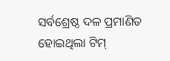ସର୍ବଶ୍ରେଷ୍ଠ ଦଳ ପ୍ରମାଣିତ ହୋଇଥିଲା ଟିମ୍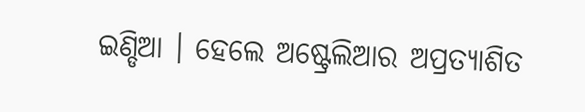ଇଣ୍ଡିଆ । ହେଲେ ଅଷ୍ଟ୍ରେଲିଆର ଅପ୍ରତ୍ୟାଶିତ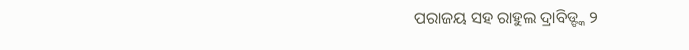ପରାଜୟ ସହ ରାହୁଲ ଦ୍ରାବିଡ୍ଙ୍କ ୨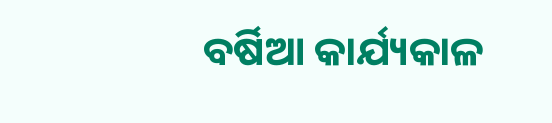ବର୍ଷିଆ କାର୍ଯ୍ୟକାଳ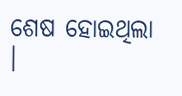ଶେଷ ହୋଇଥିଲା ।